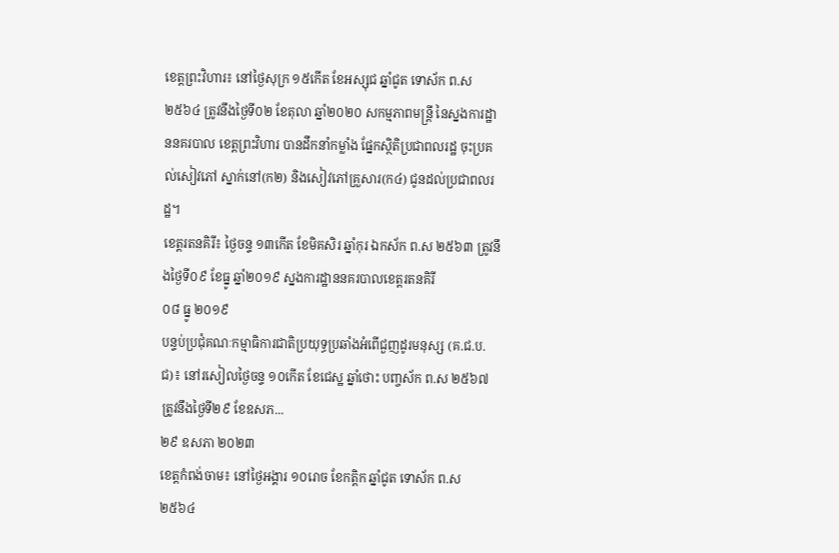ខេត្តព្រះវិហារ៖ នៅថ្ងៃសុក្រ ១៥កើត ខែអស្សុជ ឆ្នាំជូត ទោស័ក ព.ស ២៥៦៤ ត្រូវនឹងថ្ងៃទី០២ ខែតុលា ឆ្នាំ២០២០ សកម្មភាពមន្រ្តី នៃស្នងការដ្ឋាននគរបាល ខេត្តព្រះវិហារ បានដឹកនាំកម្លាំង ផ្នែកស្ថិតិប្រជាពលរដ្ឋ ចុះប្រគល់សៀវភៅ ស្នាក់នៅ(ក២) និងសៀវភៅគ្រួសារ(ក៤) ជូនដល់ប្រជាពលរដ្ឋ។
ខេត្តរតនគិរី៖ ថ្ងៃចន្ទ ១៣កេីត ខែមិគសិរ ឆ្នាំកុរ ឯកស័ក ព.ស ២៥៦៣ ត្រូវនឹងថ្ងៃទី០៩ ខែធ្នូ ឆ្នាំ២០១៩ ស្នងការដ្ឋាននគរបាលខេត្តរតនគិរី
០៨ ធ្នូ ២០១៩
បន្ទប់ប្រជុំគណៈកម្មាធិការជាតិប្រយុទ្ធប្រឆាំងអំពើជួញដូរមនុស្ស (គ.ជ.ប.ជ)៖ នៅរសៀលថ្ងៃចន្ទ ១០កើត ខែជេស្ឋ ឆ្នាំថោះ បញ្ចស័ក ព.ស ២៥៦៧ ត្រូវនឹងថ្ងៃទី២៩ ខែឧសភ...
២៩ ឧសភា ២០២៣
ខេត្តកំពង់ចាម៖ នៅថ្ងៃអង្គារ ១០រោច ខែកត្តិក ឆ្នាំជូត ទោស័ក ព.ស ២៥៦៤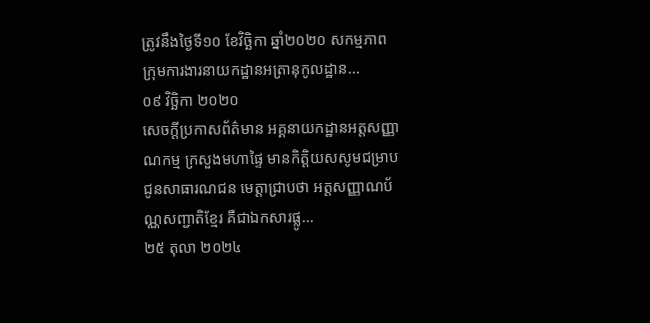ត្រូវនឹងថ្ងៃទី១០ ខែវិច្ឆិកា ឆ្នាំ២០២០ សកម្មភាពក្រុមការងារនាយកដ្ឋានអត្រានុកូលដ្ឋាន...
០៩ វិច្ឆិកា ២០២០
សេចក្ដីប្រកាសព័ត៌មាន អគ្គនាយកដ្ឋានអត្តសញ្ញាណកម្ម ក្រសួងមហាផ្ទៃ មានកិត្តិយសសូមជម្រាបជូនសាធារណជន មេត្តាជ្រាបថា អត្តសញ្ញាណប័ណ្ណសញ្ជាតិខ្មែរ គឺជាឯកសារផ្លូ...
២៥ តុលា ២០២៤